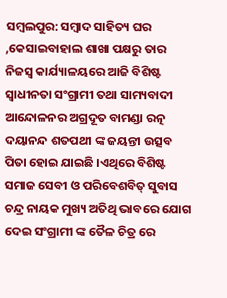ସମ୍ବଲପୁର: ସମ୍ବାଦ ସାହିତ୍ୟ ଘର ,କେସାଇବାହାଲ ଶାଖା ପକ୍ଷରୁ ତାର ନିଜସ୍ଵ କାର୍ଯ୍ୟାଳୟରେ ଆଜି ବିଶିଷ୍ଟ ସ୍ଵାଧୀନତା ସଂଗ୍ରାମୀ ତଥା ସାମ୍ୟବାଦୀ ଆନ୍ଦୋଳନର ଅଗ୍ରଦୂତ ବାମଣ୍ଡା ରତ୍ନ ଦୟାନନ୍ଦ ଶତପଥୀ ଙ୍କ ଜୟନ୍ତୀ ଉତ୍ସବ ପିତା ହୋଇ ଯାଇଛି ।ଏଥିରେ ବିଶିଷ୍ଟ ସମାଜ ସେବୀ ଓ ପରିବେଶବିତ୍ ସୁବାସ ଚନ୍ଦ୍ର ନାୟକ ମୁଖ୍ୟ ଅତିଥି ଭାବରେ ଯୋଗ ଦେଇ ସଂଗ୍ରାମୀ ଙ୍କ ତୈଳ ଚିତ୍ର ରେ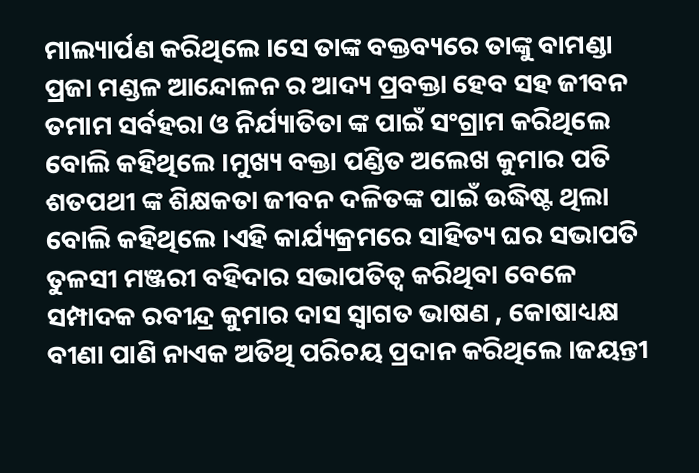ମାଲ୍ୟାର୍ପଣ କରିଥିଲେ ।ସେ ତାଙ୍କ ବକ୍ତବ୍ୟରେ ତାଙ୍କୁ ବାମଣ୍ଡା ପ୍ରଜା ମଣ୍ଡଳ ଆନ୍ଦୋଳନ ର ଆଦ୍ୟ ପ୍ରବକ୍ତା ହେବ ସହ ଜୀବନ ତମାମ ସର୍ବହରା ଓ ନିର୍ଯ୍ୟାତିତା ଙ୍କ ପାଇଁ ସଂଗ୍ରାମ କରିଥିଲେ ବୋଲି କହିଥିଲେ ।ମୁଖ୍ୟ ବକ୍ତା ପଣ୍ଡିତ ଅଲେଖ କୁମାର ପତି ଶତପଥୀ ଙ୍କ ଶିକ୍ଷକତା ଜୀବନ ଦଳିତଙ୍କ ପାଇଁ ଉଦ୍ଧିଷ୍ଟ ଥିଲା ବୋଲି କହିଥିଲେ ।ଏହି କାର୍ଯ୍ୟକ୍ରମରେ ସାହିତ୍ୟ ଘର ସଭାପତି ତୁଳସୀ ମଞ୍ଜରୀ ବହିଦାର ସଭାପତିତ୍ବ କରିଥିବା ବେଳେ ସମ୍ପାଦକ ରବୀନ୍ଦ୍ର କୁମାର ଦାସ ସ୍ଵାଗତ ଭାଷଣ , କୋଷାଧ୍ୟକ୍ଷ ବୀଣା ପାଣି ନାଏକ ଅତିଥି ପରିଚୟ ପ୍ରଦାନ କରିଥିଲେ ।ଜୟନ୍ତୀ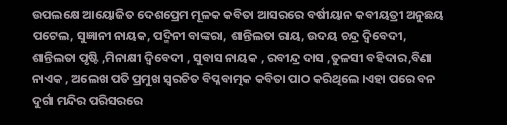ଉପଲକ୍ଷେ ଆୟୋଜିତ ଦେଶପ୍ରେମ ମୂଳକ କବିତା ଆସରରେ ବର୍ଷୀୟାନ କବୀୟତ୍ରୀ ଅନୁଛୟ ପଟେଲ, ସୁଜ୍ଞାନୀ ନାୟକ, ପଦ୍ମିନୀ ବାଙ୍କରା, ଶାନ୍ତିଲତା ରାୟ, ଉଦୟ ଚନ୍ଦ୍ର ଦ୍ବିବେଦୀ, ଶାନ୍ତିଲତା ପୃଷ୍ଟି ,ମିନାକ୍ଷୀ ଦ୍ବିବେଦୀ , ସୁବାସ ନାୟକ , ରବୀନ୍ଦ୍ର ଦାସ ,ତୁଳସୀ ବହିଦାର,ବିଣା ନାଏକ , ଅଲେଖ ପତି ପ୍ରମୁଖ ସ୍ବରଚିତ ବିପ୍ଳବାତ୍ମକ କବିତା ପାଠ କରିଥିଲେ ।ଏହା ପରେ ବନ ଦୁର୍ଗା ମନ୍ଦିର ପରିସରରେ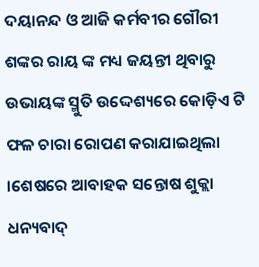ଦୟାନନ୍ଦ ଓ ଆଜି କର୍ମବୀର ଗୌରୀ ଶଙ୍କର ରାୟ ଙ୍କ ମଧ୍ୟ ଜୟନ୍ତୀ ଥିବାରୁ ଉଭାୟଙ୍କ ସ୍ମୁତି ଉଦ୍ଦେଶ୍ୟରେ କୋଡ଼ିଏ ଟି ଫଳ ଚାରା ରୋପଣ କରାଯାଇଥିଲା ।ଶେଷରେ ଆବାହକ ସନ୍ତୋଷ ଶୁକ୍ଲା ଧନ୍ୟବାଦ୍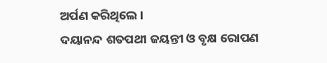ଅର୍ପଣ କରିଥିଲେ ।
ଦୟାନନ୍ଦ ଶତପଥୀ ଜୟନ୍ତୀ ଓ ବୃକ୍ଷ ରୋପଣ